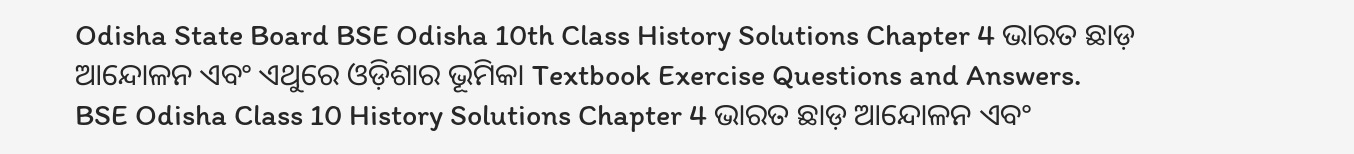Odisha State Board BSE Odisha 10th Class History Solutions Chapter 4 ଭାରତ ଛାଡ଼ ଆନ୍ଦୋଳନ ଏବଂ ଏଥୁରେ ଓଡ଼ିଶାର ଭୂମିକା Textbook Exercise Questions and Answers.
BSE Odisha Class 10 History Solutions Chapter 4 ଭାରତ ଛାଡ଼ ଆନ୍ଦୋଳନ ଏବଂ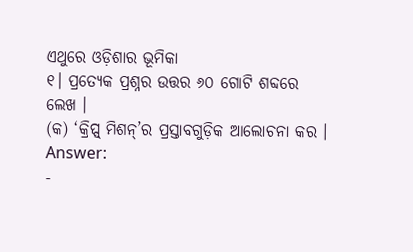ଏଥୁରେ ଓଡ଼ିଶାର ଭୂମିକା
୧। ପ୍ରତ୍ୟେକ ପ୍ରଶ୍ନର ଉତ୍ତର ୬୦ ଗୋଟି ଶବ୍ଦରେ ଲେଖ ।
(କ) ‘କ୍ରିପ୍ସ୍ ମିଶନ୍’ର ପ୍ରସ୍ତାବଗୁଡ଼ିକ ଆଲୋଚନା କର ।
Answer:
-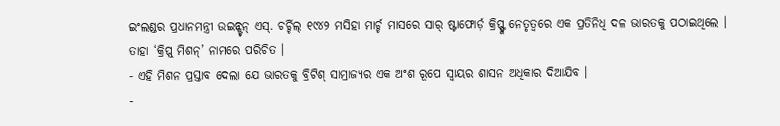ଇଂଲଣ୍ଡର ପ୍ରଧାନମନ୍ତ୍ରୀ ଉଇନ୍ଷ୍ଟନ୍ ଏସ୍. ଚର୍ଚ୍ଚିଲ୍ ୧୯୪୨ ମସିହା ମାର୍ଚ୍ଚ ମାସରେ ସାର୍ ଷ୍ଟାଫୋର୍ଡ଼ କ୍ରିପ୍ସ୍ଙ୍କ ନେତୃତ୍ୱରେ ଏକ ପ୍ରତିନିଧି ଦଳ ଭାରତକୁ ପଠାଇଥିଲେ । ତାହା ‘କ୍ରିପ୍ସ୍ ମିଶନ୍’ ନାମରେ ପରିଚିତ ।
- ଏହି ମିଶନ ପ୍ରସ୍ତାବ ଦେଲା ଯେ ଭାରତକୁ ବ୍ରିଟିଶ୍ ସାମ୍ରାଜ୍ୟର ଏକ ଅଂଶ ରୂପେ ସ୍ଵାୟର ଶାସନ ଅଧିକାର ଦିଆଯିବ ।
-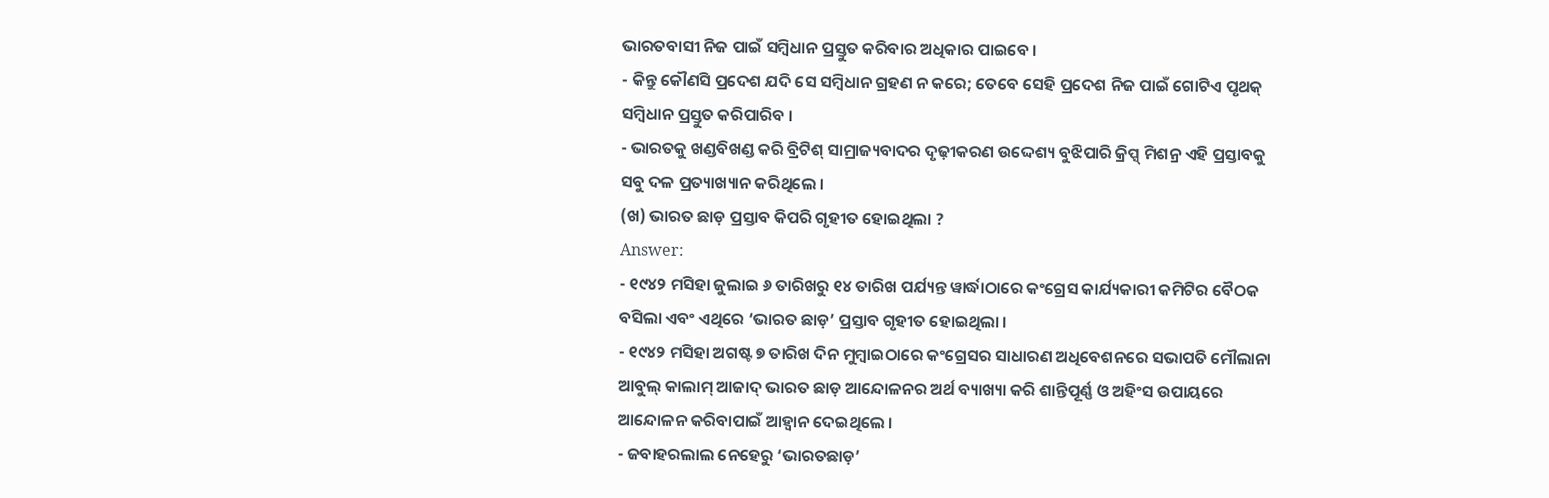ଭାରତବାସୀ ନିଜ ପାଇଁ ସମ୍ବିଧାନ ପ୍ରସ୍ତୁତ କରିବାର ଅଧିକାର ପାଇବେ ।
- କିନ୍ତୁ କୌଣସି ପ୍ରଦେଶ ଯଦି ସେ ସମ୍ବିଧାନ ଗ୍ରହଣ ନ କରେ; ତେବେ ସେହି ପ୍ରଦେଶ ନିଜ ପାଇଁ ଗୋଟିଏ ପୃଥକ୍ ସମ୍ବିଧାନ ପ୍ରସ୍ତୁତ କରିପାରିବ ।
- ଭାରତକୁ ଖଣ୍ଡବିଖଣ୍ଡ କରି ବ୍ରିଟିଶ୍ ସାମ୍ରାଜ୍ୟବାଦର ଦୃଢ଼ୀକରଣ ଉଦ୍ଦେଶ୍ୟ ବୁଝିପାରି କ୍ରିପ୍ସ୍ ମିଶନ୍ର ଏହି ପ୍ରସ୍ତାବକୁ ସବୁ ଦଳ ପ୍ରତ୍ୟାଖ୍ୟାନ କରିଥିଲେ ।
(ଖ) ଭାରତ ଛାଡ଼ ପ୍ରସ୍ତାବ କିପରି ଗୃହୀତ ହୋଇଥିଲା ?
Answer:
- ୧୯୪୨ ମସିହା ଜୁଲାଇ ୬ ତାରିଖରୁ ୧୪ ତାରିଖ ପର୍ଯ୍ୟନ୍ତ ୱାର୍ଦ୍ଧାଠାରେ କଂଗ୍ରେସ କାର୍ଯ୍ୟକାରୀ କମିଟିର ବୈଠକ ବସିଲା ଏବଂ ଏଥିରେ ‘ଭାରତ ଛାଡ଼’ ପ୍ରସ୍ତାବ ଗୃହୀତ ହୋଇଥିଲା ।
- ୧୯୪୨ ମସିହା ଅଗଷ୍ଟ ୭ ତାରିଖ ଦିନ ମୁମ୍ବାଇଠାରେ କଂଗ୍ରେସର ସାଧାରଣ ଅଧିବେଶନରେ ସଭାପତି ମୌଲାନା ଆବୁଲ୍ କାଲାମ୍ ଆଜାଦ୍ ଭାରତ ଛାଡ଼ ଆନ୍ଦୋଳନର ଅର୍ଥ ବ୍ୟାଖ୍ୟା କରି ଶାନ୍ତିପୂର୍ଣ୍ଣ ଓ ଅହିଂସ ଉପାୟରେ ଆନ୍ଦୋଳନ କରିବାପାଇଁ ଆହ୍ବାନ ଦେଇଥିଲେ ।
- ଜବାହରଲାଲ ନେହେରୁ ‘ଭାରତଛାଡ଼’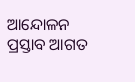ଆନ୍ଦୋଳନ ପ୍ରସ୍ତାବ ଆଗତ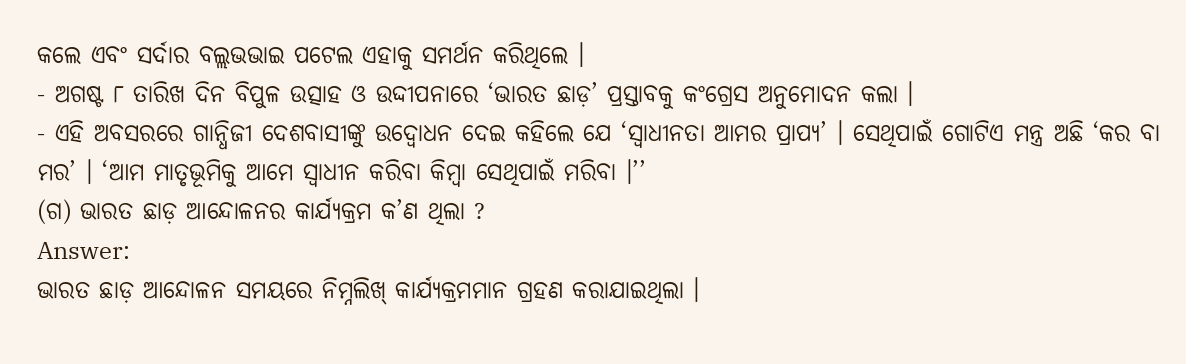କଲେ ଏବଂ ସର୍ଦାର ବଲ୍ଲଭଭାଇ ପଟେଲ ଏହାକୁ ସମର୍ଥନ କରିଥିଲେ ।
- ଅଗଷ୍ଟ ୮ ତାରିଖ ଦିନ ବିପୁଳ ଉତ୍ସାହ ଓ ଉଦ୍ଦୀପନାରେ ‘ଭାରତ ଛାଡ଼’ ପ୍ରସ୍ତାବକୁ କଂଗ୍ରେସ ଅନୁମୋଦନ କଲା ।
- ଏହି ଅବସରରେ ଗାନ୍ଧିଜୀ ଦେଶବାସୀଙ୍କୁ ଉଦ୍ବୋଧନ ଦେଇ କହିଲେ ଯେ ‘ସ୍ଵାଧୀନତା ଆମର ପ୍ରାପ୍ୟ’ । ସେଥିପାଇଁ ଗୋଟିଏ ମନ୍ତ୍ର ଅଛି ‘କର ବା ମର’ । ‘ଆମ ମାତୃଭୂମିକୁ ଆମେ ସ୍ବାଧୀନ କରିବା କିମ୍ବା ସେଥିପାଇଁ ମରିବା ।’’
(ଗ) ଭାରତ ଛାଡ଼ ଆନ୍ଦୋଳନର କାର୍ଯ୍ୟକ୍ରମ କ’ଣ ଥିଲା ?
Answer:
ଭାରତ ଛାଡ଼ ଆନ୍ଦୋଳନ ସମୟରେ ନିମ୍ନଲିଖ୍ କାର୍ଯ୍ୟକ୍ରମମାନ ଗ୍ରହଣ କରାଯାଇଥିଲା ।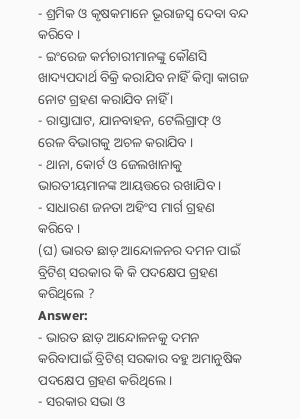- ଶ୍ରମିକ ଓ କୃଷକମାନେ ଭୂରାଜସ୍ଵ ଦେବା ବନ୍ଦ କରିବେ ।
- ଇଂରେଜ କର୍ମଚାରୀମାନଙ୍କୁ କୌଣସି ଖାଦ୍ୟପଦାର୍ଥ ବିକ୍ରି କରାଯିବ ନାହିଁ କିମ୍ବା କାଗଜ ନୋଟ ଗ୍ରହଣ କରାଯିବ ନାହିଁ ।
- ରାସ୍ତାଘାଟ, ଯାନବାହନ, ଟେଲିଗ୍ରାଫ୍ ଓ ରେଳ ବିଭାଗକୁ ଅଚଳ କରାଯିବ ।
- ଥାନା, କୋର୍ଟ ଓ ଜେଲଖାନାକୁ ଭାରତୀୟମାନଙ୍କ ଆୟତ୍ତରେ ରଖାଯିବ ।
- ସାଧାରଣ ଜନତା ଅହିଂସ ମାର୍ଗ ଗ୍ରହଣ କରିବେ ।
(ଘ) ଭାରତ ଛାଡ଼ ଆନ୍ଦୋଳନର ଦମନ ପାଇଁ ବ୍ରିଟିଶ୍ ସରକାର କି କି ପଦକ୍ଷେପ ଗ୍ରହଣ କରିଥିଲେ ?
Answer:
- ଭାରତ ଛାଡ଼ ଆନ୍ଦୋଳନକୁ ଦମନ କରିବାପାଇଁ ବ୍ରିଟିଶ୍ ସରକାର ବହୁ ଅମାନୁଷିକ ପଦକ୍ଷେପ ଗ୍ରହଣ କରିଥିଲେ ।
- ସରକାର ସଭା ଓ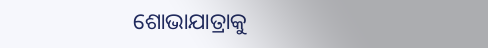ଶୋଭାଯାତ୍ରାକୁ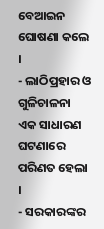ବେଆଇନ ଘୋଷଣା କଲେ ।
- ଲାଠିପ୍ରହାର ଓ ଗୁଳିଚାଳନା ଏକ ସାଧାରଣ ଘଟଣାରେ ପରିଣତ ହେଲା ।
- ସରକାରଙ୍କର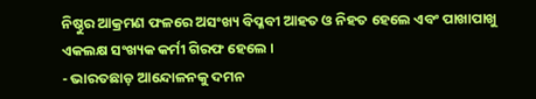ନିଷ୍ଠୁର ଆକ୍ରମଣ ଫଳରେ ଅସଂଖ୍ୟ ବିପ୍ଳବୀ ଆହତ ଓ ନିହତ ହେଲେ ଏବଂ ପାଖାପାଖୁ ଏକଲକ୍ଷ ସଂଖ୍ୟକ କର୍ମୀ ଗିରଫ ହେଲେ ।
- ଭାରତଛାଡ଼ ଆନ୍ଦୋଳନକୁ ଦମନ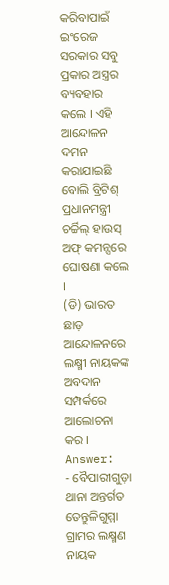କରିବାପାଇଁ ଇଂରେଜ ସରକାର ସବୁ ପ୍ରକାର ଅସ୍ତ୍ରର ବ୍ୟବହାର କଲେ । ଏହି ଆନ୍ଦୋଳନ ଦମନ କରାଯାଇଛି ବୋଲି ବ୍ରିଟିଶ୍ ପ୍ରଧାନମନ୍ତ୍ରୀ ଚର୍ଚ୍ଚିଲ୍ ହାଉସ୍ ଅଫ୍ କମନ୍ସରେ ଘୋଷଣା କଲେ ।
(ଡି) ଭାରତ ଛାଡ଼ ଆନ୍ଦୋଳନରେ ଲକ୍ଷ୍ମୀ ନାୟକଙ୍କ ଅବଦାନ ସମ୍ପର୍କରେ ଆଲୋଚନା କର ।
Answer:
- ବୈପାରୀଗୁଡ଼ା ଥାନା ଅନ୍ତର୍ଗତ ତେନ୍ତୁଳିଗୁମ୍ମା ଗ୍ରାମର ଲକ୍ଷ୍ମଣ ନାୟକ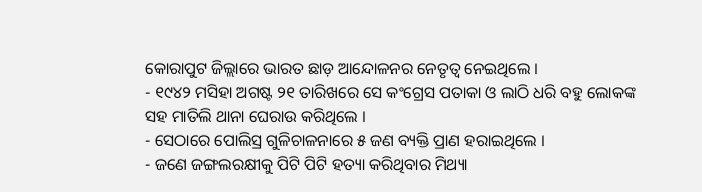କୋରାପୁଟ ଜିଲ୍ଲାରେ ଭାରତ ଛାଡ଼ ଆନ୍ଦୋଳନର ନେତୃତ୍ଵ ନେଇଥିଲେ ।
- ୧୯୪୨ ମସିହା ଅଗଷ୍ଟ ୨୧ ତାରିଖରେ ସେ କଂଗ୍ରେସ ପତାକା ଓ ଲାଠି ଧରି ବହୁ ଲୋକଙ୍କ ସହ ମାତିଲି ଥାନା ଘେରାଉ କରିଥିଲେ ।
- ସେଠାରେ ପୋଲିସ୍ର ଗୁଳିଚାଳନାରେ ୫ ଜଣ ବ୍ୟକ୍ତି ପ୍ରାଣ ହରାଇଥିଲେ ।
- ଜଣେ ଜଙ୍ଗଲରକ୍ଷୀକୁ ପିଟି ପିଟି ହତ୍ୟା କରିଥିବାର ମିଥ୍ୟା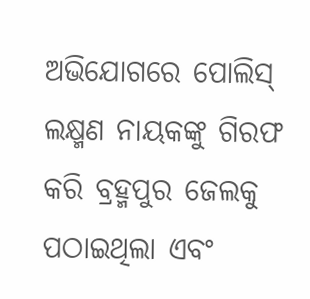ଅଭିଯୋଗରେ ପୋଲିସ୍ ଲକ୍ଷ୍ମଣ ନାୟକଙ୍କୁ ଗିରଫ କରି ବ୍ରହ୍ମପୁର ଜେଲକୁ ପଠାଇଥିଲା ଏବଂ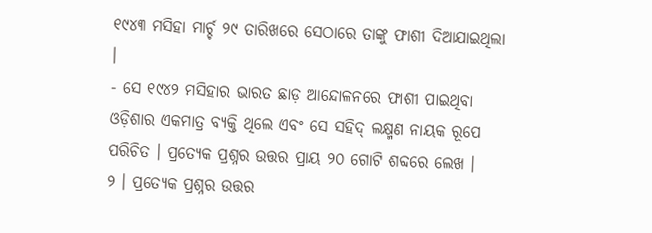୧୯୪୩ ମସିହା ମାର୍ଚ୍ଚ ୨୯ ତାରିଖରେ ସେଠାରେ ତାଙ୍କୁ ଫାଶୀ ଦିଆଯାଇଥିଲା ।
- ସେ ୧୯୪୨ ମସିହାର ଭାରତ ଛାଡ଼ ଆନ୍ଦୋଳନରେ ଫାଶୀ ପାଇଥିବା ଓଡ଼ିଶାର ଏକମାତ୍ର ବ୍ୟକ୍ତି ଥିଲେ ଏବଂ ସେ ସହିଦ୍ ଲକ୍ଷ୍ମଣ ନାୟକ ରୂପେ ପରିଚିତ । ପ୍ରତ୍ୟେକ ପ୍ରଶ୍ନର ଉତ୍ତର ପ୍ରାୟ ୨୦ ଗୋଟି ଶବ୍ଦରେ ଲେଖ ।
୨ । ପ୍ରତ୍ୟେକ ପ୍ରଶ୍ନର ଉତ୍ତର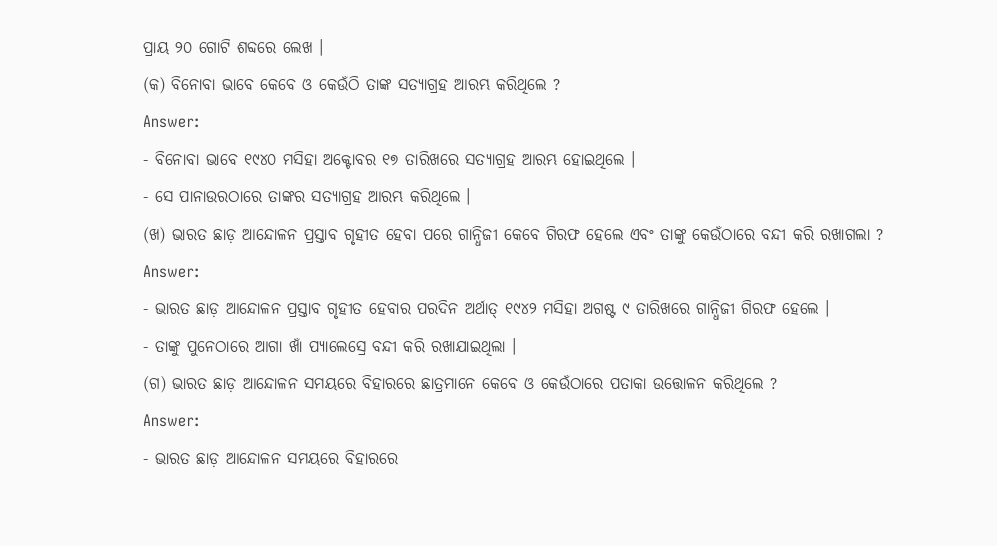ପ୍ରାୟ ୨୦ ଗୋଟି ଶବ୍ଦରେ ଲେଖ ।
(କ) ବିନୋବା ଭାବେ କେବେ ଓ କେଉଁଠି ତାଙ୍କ ସତ୍ୟାଗ୍ରହ ଆରମ୍ଭ କରିଥିଲେ ?
Answer:
- ବିନୋବା ଭାବେ ୧୯୪୦ ମସିହା ଅକ୍ଟୋବର ୧୭ ତାରିଖରେ ସତ୍ୟାଗ୍ରହ ଆରମ୍ଭ ହୋଇଥିଲେ ।
- ସେ ପାନାଉରଠାରେ ତାଙ୍କର ସତ୍ୟାଗ୍ରହ ଆରମ୍ଭ କରିଥିଲେ ।
(ଖ) ଭାରତ ଛାଡ଼ ଆନ୍ଦୋଳନ ପ୍ରସ୍ତାବ ଗୃହୀତ ହେବା ପରେ ଗାନ୍ଧିଜୀ କେବେ ଗିରଫ ହେଲେ ଏବଂ ତାଙ୍କୁ କେଉଁଠାରେ ବନ୍ଦୀ କରି ରଖାଗଲା ?
Answer:
- ଭାରତ ଛାଡ଼ ଆନ୍ଦୋଳନ ପ୍ରସ୍ତାବ ଗୃହୀତ ହେବାର ପରଦିନ ଅର୍ଥାତ୍ ୧୯୪୨ ମସିହା ଅଗଷ୍ଟ ୯ ତାରିଖରେ ଗାନ୍ଧିଜୀ ଗିରଫ ହେଲେ ।
- ତାଙ୍କୁ ପୁନେଠାରେ ଆଗା ଖାଁ ପ୍ୟାଲେସ୍ରେ ବନ୍ଦୀ କରି ରଖାଯାଇଥିଲା ।
(ଗ) ଭାରତ ଛାଡ଼ ଆନ୍ଦୋଳନ ସମୟରେ ବିହାରରେ ଛାତ୍ରମାନେ କେବେ ଓ କେଉଁଠାରେ ପତାକା ଉତ୍ତୋଳନ କରିଥିଲେ ?
Answer:
- ଭାରତ ଛାଡ଼ ଆନ୍ଦୋଳନ ସମୟରେ ବିହାରରେ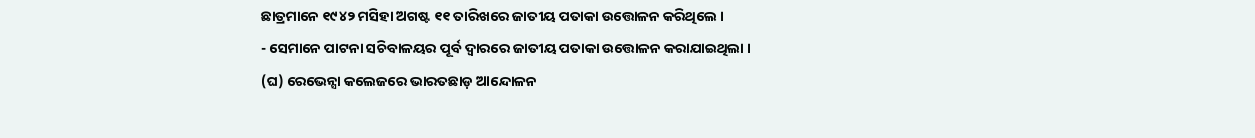ଛାତ୍ରମାନେ ୧୯୪୨ ମସିହା ଅଗଷ୍ଟ ୧୧ ତାରିଖରେ ଜାତୀୟ ପତାକା ଉତ୍ତୋଳନ କରିଥିଲେ ।
- ସେମାନେ ପାଟନା ସଚିବାଳୟର ପୂର୍ବ ଦ୍ଵାରରେ ଜାତୀୟ ପତାକା ଉତ୍ତୋଳନ କରାଯାଇଥିଲା ।
(ଘ) ରେଭେନ୍ସା କଲେଜରେ ଭାରତଛାଡ଼ ଆନ୍ଦୋଳନ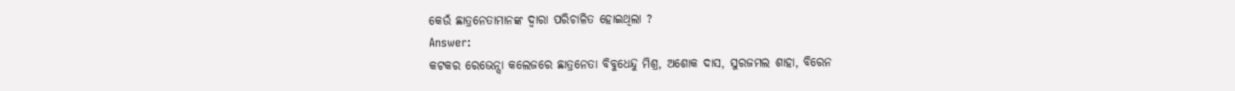କେଉଁ ଛାତ୍ରନେତାମାନଙ୍କ ଦ୍ୱାରା ପରିଚାଳିତ ହୋଇଥିଲା ?
Answer:
କଟକର ରେଭେନ୍ସା କଲେଜରେ ଛାତ୍ରନେତା ବିବୁଧେନ୍ଦୁ ମିଶ୍ର, ଅଶୋକ ଦାସ, ସୁରଜମଲ ଶାହା, ବିରେନ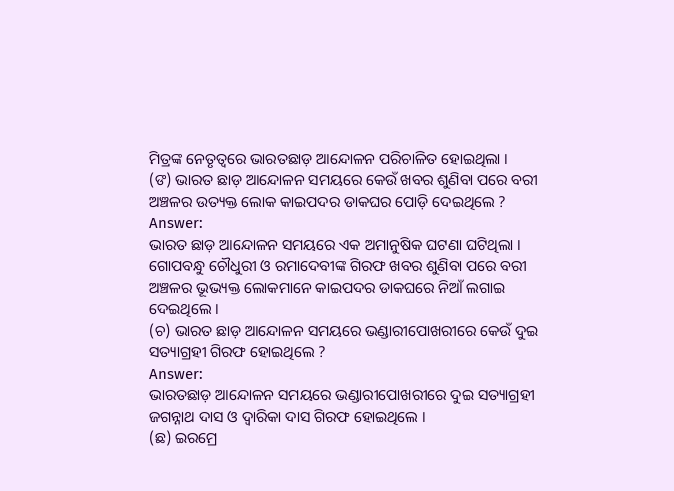ମିତ୍ରଙ୍କ ନେତୃତ୍ୱରେ ଭାରତଛାଡ଼ ଆନ୍ଦୋଳନ ପରିଚାଳିତ ହୋଇଥିଲା ।
(ଙ) ଭାରତ ଛାଡ଼ ଆନ୍ଦୋଳନ ସମୟରେ କେଉଁ ଖବର ଶୁଣିବା ପରେ ବରୀ ଅଞ୍ଚଳର ଉତ୍ୟକ୍ତ ଲୋକ କାଇପଦର ଡାକଘର ପୋଡ଼ି ଦେଇଥିଲେ ?
Answer:
ଭାରତ ଛାଡ଼ ଆନ୍ଦୋଳନ ସମୟରେ ଏକ ଅମାନୁଷିକ ଘଟଣା ଘଟିଥିଲା । ଗୋପବନ୍ଧୁ ଚୌଧୁରୀ ଓ ରମାଦେବୀଙ୍କ ଗିରଫ ଖବର ଶୁଣିବା ପରେ ବରୀ ଅଞ୍ଚଳର ଭୂଭ୍ୟକ୍ତ ଲୋକମାନେ କାଇପଦର ଡାକଘରେ ନିଆଁ ଲଗାଇ ଦେଇଥିଲେ ।
(ଚ) ଭାରତ ଛାଡ଼ ଆନ୍ଦୋଳନ ସମୟରେ ଭଣ୍ଡାରୀପୋଖରୀରେ କେଉଁ ଦୁଇ ସତ୍ୟାଗ୍ରହୀ ଗିରଫ ହୋଇଥିଲେ ?
Answer:
ଭାରତଛାଡ଼ ଆନ୍ଦୋଳନ ସମୟରେ ଭଣ୍ଡାରୀପୋଖରୀରେ ଦୁଇ ସତ୍ୟାଗ୍ରହୀ ଜଗନ୍ନାଥ ଦାସ ଓ ଦ୍ବାରିକା ଦାସ ଗିରଫ ହୋଇଥିଲେ ।
(ଛ) ଇରମ୍ରେ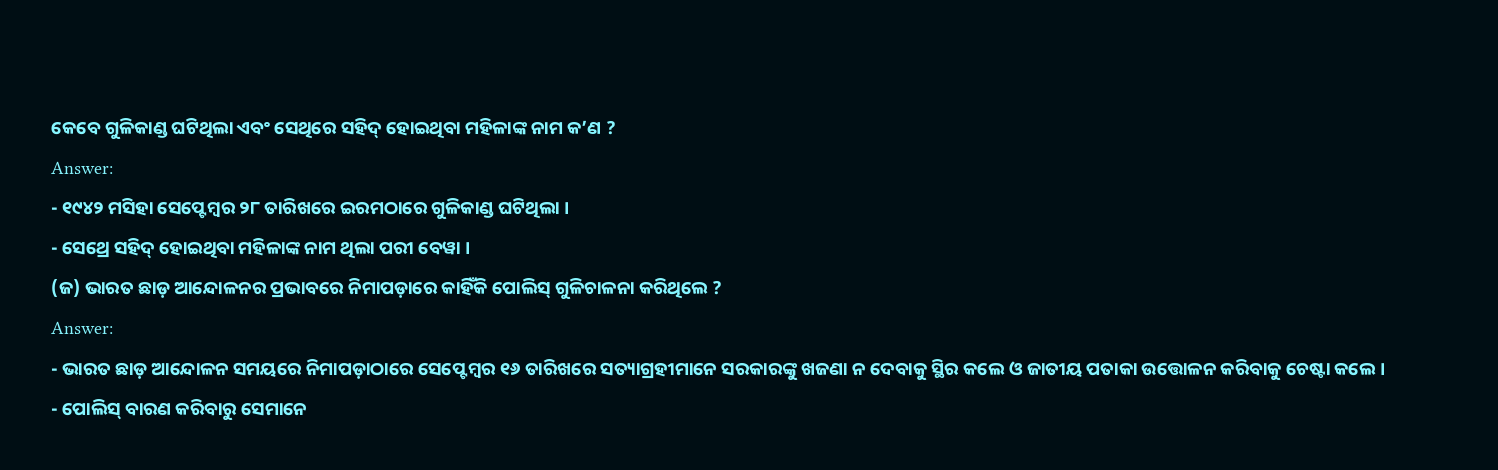କେବେ ଗୁଳିକାଣ୍ଡ ଘଟିଥିଲା ଏବଂ ସେଥିରେ ସହିଦ୍ ହୋଇଥିବା ମହିଳାଙ୍କ ନାମ କ’ଣ ?
Answer:
- ୧୯୪୨ ମସିହା ସେପ୍ଟେମ୍ବର ୨୮ ତାରିଖରେ ଇରମଠାରେ ଗୁଳିକାଣ୍ଡ ଘଟିଥିଲା ।
- ସେଥ୍ରେ ସହିଦ୍ ହୋଇଥିବା ମହିଳାଙ୍କ ନାମ ଥିଲା ପରୀ ବେୱା ।
(ଜ) ଭାରତ ଛାଡ଼ ଆନ୍ଦୋଳନର ପ୍ରଭାବରେ ନିମାପଡ଼ାରେ କାହିଁକି ପୋଲିସ୍ ଗୁଳିଚାଳନା କରିଥିଲେ ?
Answer:
- ଭାରତ ଛାଡ଼ ଆନ୍ଦୋଳନ ସମୟରେ ନିମାପଡ଼ାଠାରେ ସେପ୍ଟେମ୍ବର ୧୬ ତାରିଖରେ ସତ୍ୟାଗ୍ରହୀମାନେ ସରକାରଙ୍କୁ ଖଜଣା ନ ଦେବାକୁ ସ୍ଥିର କଲେ ଓ ଜାତୀୟ ପତାକା ଉତ୍ତୋଳନ କରିବାକୁ ଚେଷ୍ଟା କଲେ ।
- ପୋଲିସ୍ ବାରଣ କରିବାରୁ ସେମାନେ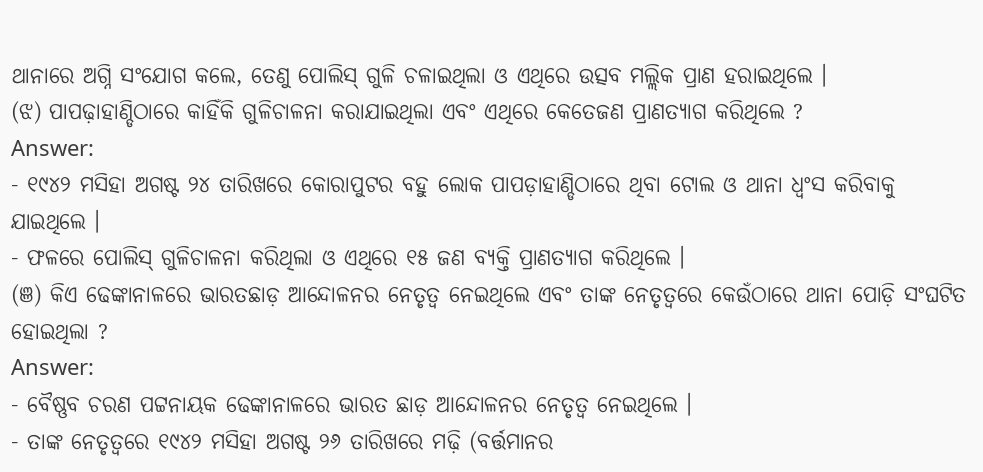ଥାନାରେ ଅଗ୍ନି ସଂଯୋଗ କଲେ, ତେଣୁ ପୋଲିସ୍ ଗୁଳି ଚଳାଇଥିଲା ଓ ଏଥିରେ ଉତ୍ସବ ମଲ୍ଲିକ ପ୍ରାଣ ହରାଇଥିଲେ ।
(ଝ) ପାପଢ଼ାହାଣ୍ଡିଠାରେ କାହିଁକି ଗୁଳିଚାଳନା କରାଯାଇଥିଲା ଏବଂ ଏଥିରେ କେତେଜଣ ପ୍ରାଣତ୍ୟାଗ କରିଥିଲେ ?
Answer:
- ୧୯୪୨ ମସିହା ଅଗଷ୍ଟ ୨୪ ତାରିଖରେ କୋରାପୁଟର ବହୁ ଲୋକ ପାପଡ଼ାହାଣ୍ଡିଠାରେ ଥିବା ଟୋଲ ଓ ଥାନା ଧ୍ବଂସ କରିବାକୁ ଯାଇଥିଲେ ।
- ଫଳରେ ପୋଲିସ୍ ଗୁଳିଚାଳନା କରିଥିଲା ଓ ଏଥିରେ ୧୫ ଜଣ ବ୍ୟକ୍ତି ପ୍ରାଣତ୍ୟାଗ କରିଥିଲେ ।
(ଞ) କିଏ ଢେଙ୍କାନାଳରେ ଭାରତଛାଡ଼ ଆନ୍ଦୋଳନର ନେତୃତ୍ଵ ନେଇଥିଲେ ଏବଂ ତାଙ୍କ ନେତୃତ୍ଵରେ କେଉଁଠାରେ ଥାନା ପୋଡ଼ି ସଂଘଟିତ ହୋଇଥିଲା ?
Answer:
- ବୈଷ୍ଣବ ଚରଣ ପଟ୍ଟନାୟକ ଢେଙ୍କାନାଳରେ ଭାରତ ଛାଡ଼ ଆନ୍ଦୋଳନର ନେତୃତ୍ଵ ନେଇଥିଲେ ।
- ତାଙ୍କ ନେତୃତ୍ଵରେ ୧୯୪୨ ମସିହା ଅଗଷ୍ଟ ୨୬ ତାରିଖରେ ମଢ଼ି (ବର୍ତ୍ତମାନର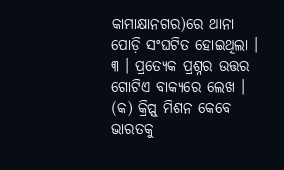କାମାକ୍ଷାନଗର)ରେ ଥାନା ପୋଡ଼ି ସଂଘଟିତ ହୋଇଥିଲା ।
୩ । ପ୍ରତ୍ୟେକ ପ୍ରଶ୍ନର ଉତ୍ତର ଗୋଟିଏ ବାକ୍ୟରେ ଲେଖ ।
(କ) କ୍ରିପ୍ସ୍ ମିଶନ କେବେ ଭାରତକୁ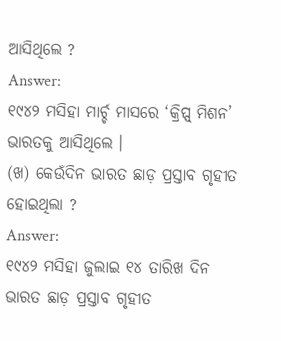ଆସିଥିଲେ ?
Answer:
୧୯୪୨ ମସିହା ମାର୍ଚ୍ଚ ମାସରେ ‘କ୍ରିପ୍ସ୍ ମିଶନ’ ଭାରତକୁ ଆସିଥିଲେ ।
(ଖ) କେଉଁଦିନ ଭାରତ ଛାଡ଼ ପ୍ରସ୍ତାବ ଗୃହୀତ ହୋଇଥିଲା ?
Answer:
୧୯୪୨ ମସିହା ଜୁଲାଇ ୧୪ ତାରିଖ ଦିନ ଭାରତ ଛାଡ଼ ପ୍ରସ୍ତାବ ଗୃହୀତ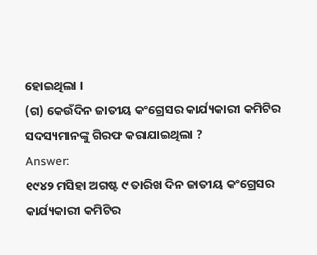ହୋଇଥିଲା ।
(ଗ) କେଉଁଦିନ ଜାତୀୟ କଂଗ୍ରେସର କାର୍ଯ୍ୟକାରୀ କମିଟିର ସଦସ୍ୟମାନଙ୍କୁ ଗିରଫ କରାଯାଇଥିଲା ?
Answer:
୧୯୪୨ ମସିହା ଅଗଷ୍ଟ ୯ ତାରିଖ ଦିନ ଜାତୀୟ କଂଗ୍ରେସର କାର୍ଯ୍ୟକାରୀ କମିଟିର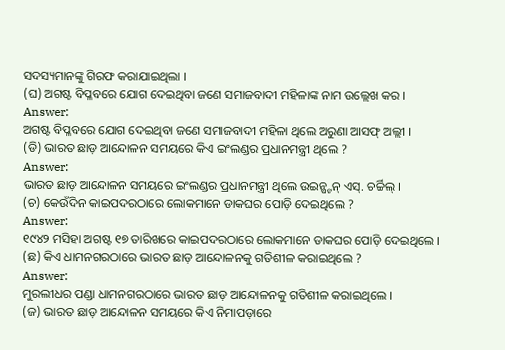ସଦସ୍ୟମାନଙ୍କୁ ଗିରଫ କରାଯାଇଥିଲା ।
(ଘ) ଅଗଷ୍ଟ ବିପ୍ଳବରେ ଯୋଗ ଦେଇଥିବା ଜଣେ ସମାଜବାଦୀ ମହିଳାଙ୍କ ନାମ ଉଲ୍ଲେଖ କର ।
Answer:
ଅଗଷ୍ଟ ବିପ୍ଳବରେ ଯୋଗ ଦେଇଥିବା ଜଣେ ସମାଜବାଦୀ ମହିଳା ଥିଲେ ଅରୁଣା ଆସଫ୍ ଅଲ୍ଲୀ ।
(ଡି) ଭାରତ ଛାଡ଼ ଆନ୍ଦୋଳନ ସମୟରେ କିଏ ଇଂଲଣ୍ଡର ପ୍ରଧାନମନ୍ତ୍ରୀ ଥିଲେ ?
Answer:
ଭାରତ ଛାଡ଼ ଆନ୍ଦୋଳନ ସମୟରେ ଇଂଲଣ୍ଡର ପ୍ରଧାନମନ୍ତ୍ରୀ ଥିଲେ ଉଇନ୍ଷ୍ଟନ୍ ଏସ୍. ଚର୍ଚ୍ଚିଲ୍ ।
(ଚ) କେଉଁଦିନ କାଇପଦରଠାରେ ଲୋକମାନେ ଡାକଘର ପୋଡ଼ି ଦେଇଥିଲେ ?
Answer:
୧୯୪୨ ମସିହା ଅଗଷ୍ଟ ୧୭ ତାରିଖରେ କାଇପଦରଠାରେ ଲୋକମାନେ ଡାକଘର ପୋଡ଼ି ଦେଇଥିଲେ ।
(ଛ) କିଏ ଧାମନଗରଠାରେ ଭାରତ ଛାଡ଼ ଆନ୍ଦୋଳନକୁ ଗତିଶୀଳ କରାଇଥିଲେ ?
Answer:
ମୁରଲୀଧର ପଣ୍ଡା ଧାମନଗରଠାରେ ଭାରତ ଛାଡ଼ ଆନ୍ଦୋଳନକୁ ଗତିଶୀଳ କରାଇଥିଲେ ।
(ଜ) ଭାରତ ଛାଡ଼ ଆନ୍ଦୋଳନ ସମୟରେ କିଏ ନିମାପଡ଼ାରେ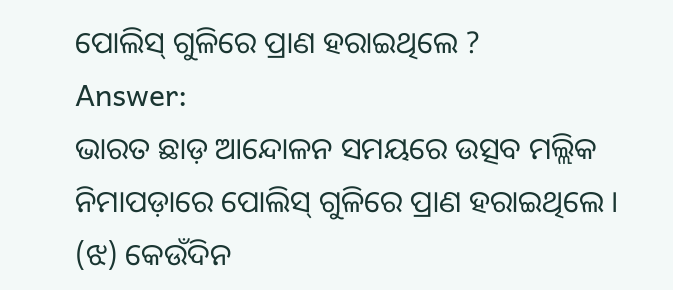ପୋଲିସ୍ ଗୁଳିରେ ପ୍ରାଣ ହରାଇଥିଲେ ?
Answer:
ଭାରତ ଛାଡ଼ ଆନ୍ଦୋଳନ ସମୟରେ ଉତ୍ସବ ମଲ୍ଲିକ ନିମାପଡ଼ାରେ ପୋଲିସ୍ ଗୁଳିରେ ପ୍ରାଣ ହରାଇଥିଲେ ।
(ଝ) କେଉଁଦିନ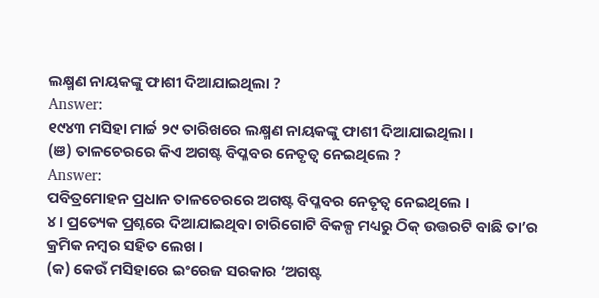ଲକ୍ଷ୍ମଣ ନାୟକଙ୍କୁ ଫାଶୀ ଦିଆଯାଇଥିଲା ?
Answer:
୧୯୪୩ ମସିହା ମାର୍ଚ୍ଚ ୨୯ ତାରିଖରେ ଲକ୍ଷ୍ମଣ ନାୟକଙ୍କୁ ଫାଶୀ ଦିଆଯାଇଥିଲା ।
(ଞ) ତାଳଚେରରେ କିଏ ଅଗଷ୍ଟ ବିପ୍ଳବର ନେତୃତ୍ବ ନେଇଥିଲେ ?
Answer:
ପବିତ୍ରମୋହନ ପ୍ରଧାନ ତାଳଚେରରେ ଅଗଷ୍ଟ ବିପ୍ଳବର ନେତୃତ୍ଵ ନେଇଥିଲେ ।
୪। ପ୍ରତ୍ୟେକ ପ୍ରଶ୍ନରେ ଦିଆଯାଇଥିବା ଚାରିଗୋଟି ବିକଳ୍ପ ମଧ୍ୟରୁ ଠିକ୍ ଉତ୍ତରଟି ବାଛି ତା’ର କ୍ରମିକ ନମ୍ବର ସହିତ ଲେଖ ।
(କ) କେଉଁ ମସିହାରେ ଇଂରେଜ ସରକାର ‘ଅଗଷ୍ଟ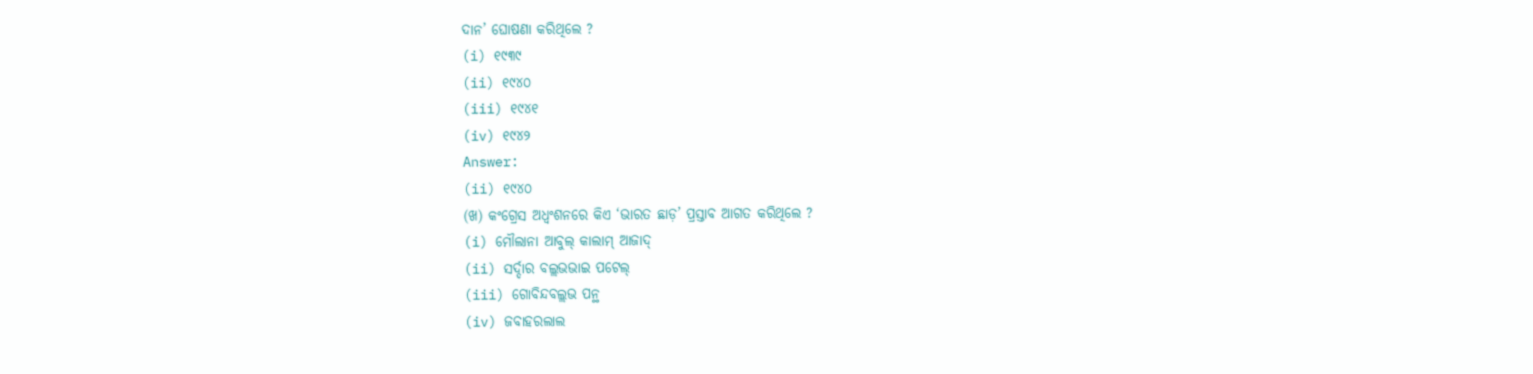ଦାନ’ ଘୋଷଣା କରିଥିଲେ ?
(i) ୧୯୩୯
(ii) ୧୯୪୦
(iii) ୧୯୪୧
(iv) ୧୯୪୨
Answer:
(ii) ୧୯୪୦
(ଖ) କଂଗ୍ରେସ ଅଧ୍ଵଂଶନରେ କିଏ ‘ଭାରତ ଛାଡ଼’ ପ୍ରସ୍ତାବ ଆଗତ କରିଥିଲେ ?
(i) ମୌଲାନା ଆବୁଲ୍ କାଲାମ୍ ଆଜାଦ୍
(ii) ସର୍ଦ୍ଦାର ବଲ୍ଲଭଭାଇ ପଟେଲ୍
(iii) ଗୋବିନ୍ଦବଲ୍ଲଭ ପନ୍ଥ
(iv) ଜବାହରଲାଲ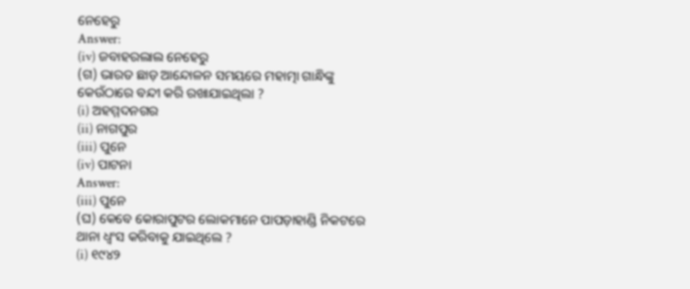ନେହେରୁ
Answer:
(iv) ଜବାହରଲାଲ ନେହେରୁ
(ଗ) ଭାରତ ଛାଡ଼ ଆନ୍ଦୋଳନ ସମୟରେ ମହାତ୍ମା ଗାନ୍ଧିଙ୍କୁ କେଉଁଠାରେ ବନ୍ଦୀ କରି ରଖାଯାଇଥିଲା ?
(i) ଅହମ୍ମଦନଗର
(ii) ନାଗପୁର
(iii) ପୁନେ
(iv) ପାଟନା
Answer:
(iii) ପୁନେ
(ଘ) କେବେ କୋରାପୁଟର ଲୋକମାନେ ପାପଡ଼ାହାଣ୍ଡି ନିକଟରେ ଥାନା ଧ୍ବଂସ କରିବାକୁ ଯାଇଥିଲେ ?
(i) ୧୯୪୨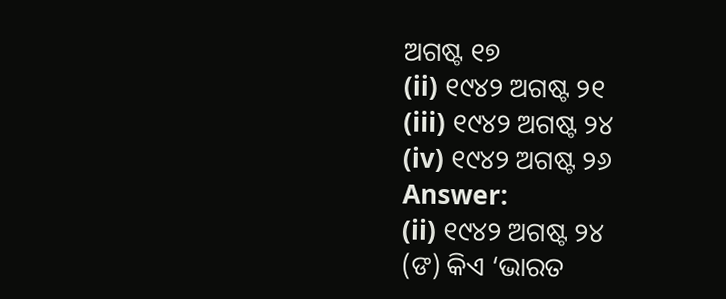ଅଗଷ୍ଟ ୧୭
(ii) ୧୯୪୨ ଅଗଷ୍ଟ ୨୧
(iii) ୧୯୪୨ ଅଗଷ୍ଟ ୨୪
(iv) ୧୯୪୨ ଅଗଷ୍ଟ ୨୬
Answer:
(ii) ୧୯୪୨ ଅଗଷ୍ଟ ୨୪
(ଙ) କିଏ ‘ଭାରତ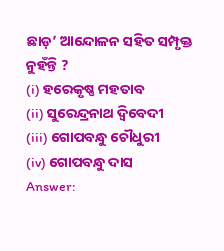ଛାଡ଼’ ଆନ୍ଦୋଳନ ସହିତ ସମ୍ପୃକ୍ତ ନୁହଁନ୍ତି ?
(i) ହରେକୃଷ୍ଣ ମହତାବ
(ii) ସୁରେନ୍ଦ୍ରନାଥ ଦ୍ଵିବେଦୀ
(iii) ଗୋପବନ୍ଧୁ ଚୌଧୁରୀ
(iv) ଗୋପବନ୍ଧୁ ଦାସ
Answer: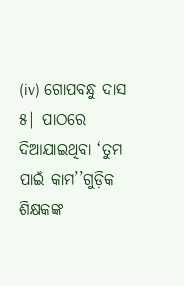(iv) ଗୋପବନ୍ଧୁ ଦାସ
୫| ପାଠରେ ଦିଆଯାଇଥିବା ‘ତୁମ ପାଇଁ କାମ’’ଗୁଡ଼ିକ ଶିକ୍ଷକଙ୍କ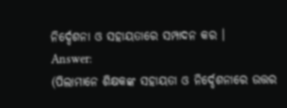ନିର୍ଦ୍ଦେଶନା ଓ ସହାୟତାରେ ସମ୍ପାଦନ କର ।
Answer:
(ପିଲାମାନେ ଶିକ୍ଷକଙ୍କ ସହାୟତା ଓ ନିର୍ଦ୍ଦେଶନାରେ ଉତ୍ତର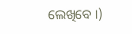ଲେଖିବେ ।)